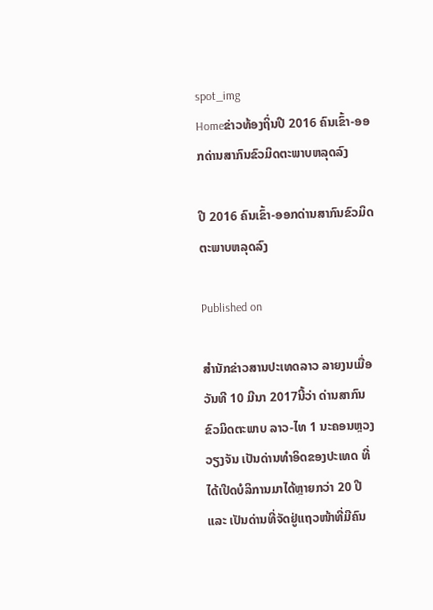spot_img
Homeຂ່າວທ້ອງຖິ່ນປີ 2016 ຄົນເຂົ້າ-ອອກດ່ານສາກົນຂົວມິດຕະພາບຫລຸດລົງ

ປີ 2016 ຄົນເຂົ້າ-ອອກດ່ານສາກົນຂົວມິດຕະພາບຫລຸດລົງ

Published on

ສຳນັກຂ່າວສານປະເທດລາວ ລາຍງນເມື່ອວັນທີ 10 ມີນາ 2017ນີ້ວ່າ ດ່ານສາກົນຂົວມິດຕະພາບ ລາວ-ໄທ 1 ນະຄອນຫຼວງວຽງຈັນ ເປັນດ່ານທຳອິດຂອງປະເທດ ທີ່ໄດ້ເປີດບໍລິການມາໄດ້ຫຼາຍກວ່າ 20 ປີ ແລະ ເປັນດ່ານທີ່ຈັດຢູ່ແຖວໜ້າທີ່ມີຄົນ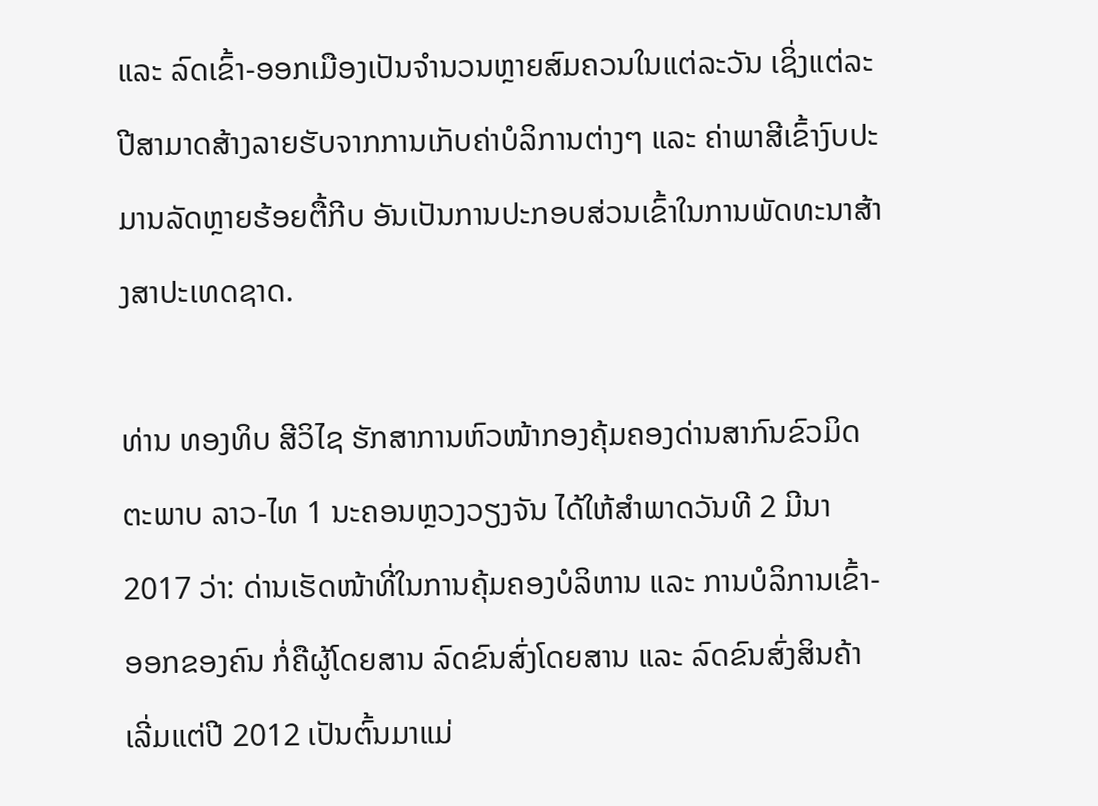ແລະ ລົດເຂົ້າ-ອອກເມືອງເປັນຈຳນວນຫຼາຍສົມຄວນໃນແຕ່ລະວັນ ເຊິ່ງແຕ່ລະປີສາມາດສ້າງລາຍຮັບຈາກການເກັບຄ່າບໍລິການຕ່າງໆ ແລະ ຄ່າພາສີເຂົ້າງົບປະມານລັດຫຼາຍຮ້ອຍຕື້ກີບ ອັນເປັນການປະກອບສ່ວນເຂົ້າໃນການພັດທະນາສ້າງສາປະເທດຊາດ.

ທ່ານ ທອງທິບ ສີວິໄຊ ຮັກສາການຫົວໜ້າກອງຄຸ້ມຄອງດ່ານສາກົນຂົວມິດຕະພາບ ລາວ-ໄທ 1 ນະຄອນຫຼວງວຽງຈັນ ໄດ້ໃຫ້ສຳພາດວັນທີ 2 ມີນາ 2017 ວ່າ: ດ່ານເຮັດໜ້າທີ່ໃນການຄຸ້ມຄອງບໍລິຫານ ແລະ ການບໍລິການເຂົ້າ-ອອກຂອງຄົນ ກໍ່ຄືຜູ້ໂດຍສານ ລົດຂົນສົ່ງໂດຍສານ ແລະ ລົດຂົນສົ່ງສິນຄ້າ ເລີ່ມແຕ່ປີ 2012 ເປັນຕົ້ນມາແມ່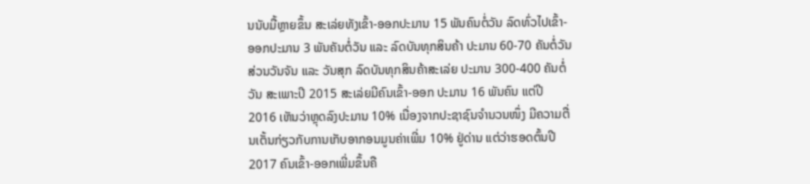ນນັບມື້ຫຼາຍຂຶ້ນ ສະເລ່ຍທັງເຂົ້າ-ອອກປະມານ 15 ພັນຄົນຕໍ່ວັນ ລົດທົ່ວໄປເຂົ້າ-ອອກປະມານ 3 ພັນຄັນຕໍ່ວັນ ແລະ ລົດບັນທຸກສິນຄ້າ ປະມານ 60-70 ຄັນຕໍ່ວັນ ສ່ວນວັນຈັນ ແລະ ວັນສຸກ ລົດບັນທຸກສິນຄ້າສະເລ່ຍ ປະມານ 300-400 ຄັນຕໍ່ວັນ ສະເພາະປີ 2015 ສະເລ່ຍມີຄົນເຂົ້າ-ອອກ ປະມານ 16 ພັນຄົນ ແຕ່ປີ 2016 ເຫັນວ່າຫຼຸດລົງປະມານ 10% ເນື່ອງຈາກປະຊາຊົນຈຳນວນໜຶ່ງ ມີຄວາມຕື່ນເຕັ້ນກ່ຽວກັບການເກັບອາກອນມູນຄ່າເພີ່ມ 10% ຢູ່ດ່ານ ແຕ່ວ່າຮອດຕົ້ນປີ 2017 ຄົນເຂົ້າ-ອອກເພີ່ມຂຶ້ນຄື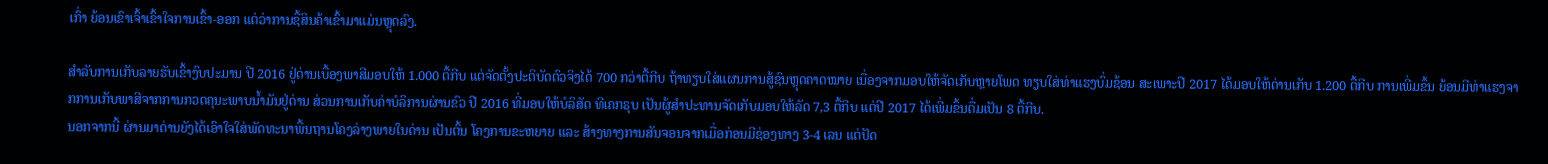ເກົ່າ ຍ້ອນເຂົາເຈົ້າເຂົ້າໃຈການເຂົ້າ-ອອກ ແຕ່ວ່າການຊື້ສິນຄ້າເຂົ້າມາແມ່ນຫຼຸດລົງ.

ສຳລັບການເກັບລາຍຮັບເຂົ້າງົບປະມານ ປີ 2016 ຢູ່ດ່ານເບື້ອງພາສີມອບໃຫ້ 1.000 ຕື້ກີບ ແຕ່ຈັດຕັ້ງປະຕິບັດຕົວຈິງໄດ້ 700 ກວ່າຕື້ກີບ ຖ້າທຽບໃສ່ແຜນການສູ້ຊົນຫຼຸດຄາດໝາຍ ເນື່ອງຈາກມອບໃຫ້ຈັດເກັບຫຼາຍໂພດ ທຽບໃສ່ທ່າແຮງບົ່ມຊ້ອນ ສະເພາະປີ 2017 ໄດ້ມອບໃຫ້ດ່ານເກັບ 1.200 ຕື້ກີບ ການເພີ່ມຂຶ້ນ ຍ້ອນມີທ່າແຮງຈາກການເກັບພາສີຈາກການກວດຄຸນະພາບນ້ຳມັນຢູ່ດ່ານ ສ່ວນການເກັບຄ່າບໍລິການຜ່ານຂົວ ປີ 2016 ທີ່ມອບໃຫ້ບໍລິສັດ ທີເຄກຣຸບ ເປັນຜູ້ສຳປະທານຈັດເກັບມອບໃຫ້ລັດ 7,3 ຕື້ກີບ ແຕ່ປີ 2017 ໄດ້ເພີ່ມຂຶ້ນຕື່ມເປັນ 8 ຕື້ກີບ.
ນອກຈາກນີ້ ຜ່ານມາດ່ານຍັງໄດ້ເອົາໃຈໃສ່ພັດທະນາພື້ນຖານໂຄງລ່າງພາຍໃນດ່ານ ເປັນຕົ້ນ ໂຄງການຂະຫຍາຍ ແລະ ສ້າງທາງການສັນຈອນຈາກເມື່ອກ່ອນມີຊ່ອງທາງ 3-4 ເລນ ແຕ່ປັດ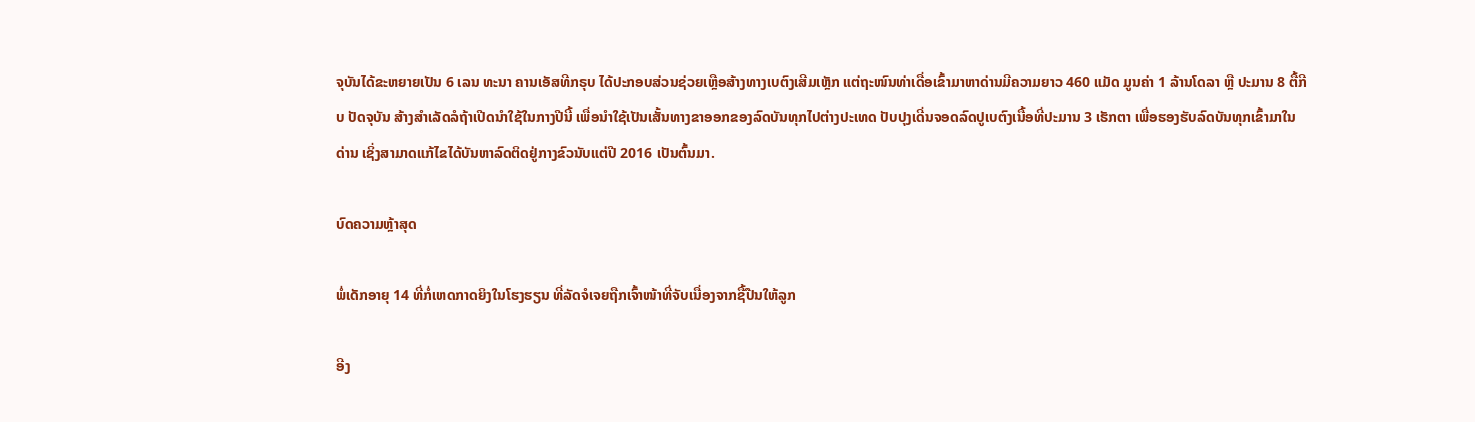ຈຸບັນໄດ້ຂະຫຍາຍເປັນ 6 ເລນ ທະນາ ຄານເອັສທີກຣຸບ ໄດ້ປະກອບສ່ວນຊ່ວຍເຫຼືອສ້າງທາງເບຕົງເສີມເຫຼັກ ແຕ່ຖະໜົນທ່າເດື່ອເຂົ້າມາຫາດ່ານມີຄວາມຍາວ 460 ແມັດ ມູນຄ່າ 1 ລ້ານໂດລາ ຫຼື ປະມານ 8 ຕື້ກີບ ປັດຈຸບັນ ສ້າງສຳເລັດລໍຖ້າເປີດນຳໃຊ້ໃນກາງປີນີ້ ເພື່ອນຳໃຊ້ເປັນເສັ້ນທາງຂາອອກຂອງລົດບັນທຸກໄປຕ່າງປະເທດ ປັບປຸງເດີ່ນຈອດລົດປູເບຕົງເນື້ອທີ່ປະມານ 3 ເຮັກຕາ ເພື່ອຮອງຮັບລົດບັນທຸກເຂົ້າມາໃນດ່ານ ເຊິ່ງສາມາດແກ້ໄຂໄດ້ບັນຫາລົດຕິດຢູ່ກາງຂົວນັບແຕ່ປີ 2016 ເປັນຕົ້ນມາ.

ບົດຄວາມຫຼ້າສຸດ

ພໍ່ເດັກອາຍຸ 14 ທີ່ກໍ່ເຫດກາດຍິງໃນໂຮງຮຽນ ທີ່ລັດຈໍເຈຍຖືກເຈົ້າໜ້າທີ່ຈັບເນື່ອງຈາກຊື້ປືນໃຫ້ລູກ

ອີງ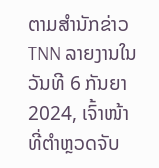ຕາມສຳນັກຂ່າວ TNN ລາຍງານໃນວັນທີ 6 ກັນຍາ 2024, ເຈົ້າໜ້າທີ່ຕຳຫຼວດຈັບ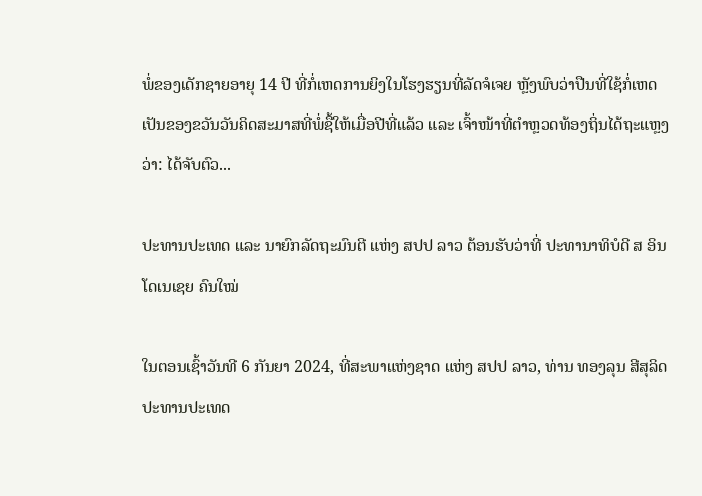ພໍ່ຂອງເດັກຊາຍອາຍຸ 14 ປີ ທີ່ກໍ່ເຫດການຍິງໃນໂຮງຮຽນທີ່ລັດຈໍເຈຍ ຫຼັງພົບວ່າປືນທີ່ໃຊ້ກໍ່ເຫດເປັນຂອງຂວັນວັນຄິດສະມາສທີ່ພໍ່ຊື້ໃຫ້ເມື່ອປີທີ່ແລ້ວ ແລະ ເຈົ້າໜ້າທີ່ຕຳຫຼວດທ້ອງຖິ່ນໄດ້ຖະແຫຼງວ່າ: ໄດ້ຈັບຕົວ...

ປະທານປະເທດ ແລະ ນາຍົກລັດຖະມົນຕີ ແຫ່ງ ສປປ ລາວ ຕ້ອນຮັບວ່າທີ່ ປະທານາທິບໍດີ ສ ອິນໂດເນເຊຍ ຄົນໃໝ່

ໃນຕອນເຊົ້າວັນທີ 6 ກັນຍາ 2024, ທີ່ສະພາແຫ່ງຊາດ ແຫ່ງ ສປປ ລາວ, ທ່ານ ທອງລຸນ ສີສຸລິດ ປະທານປະເທດ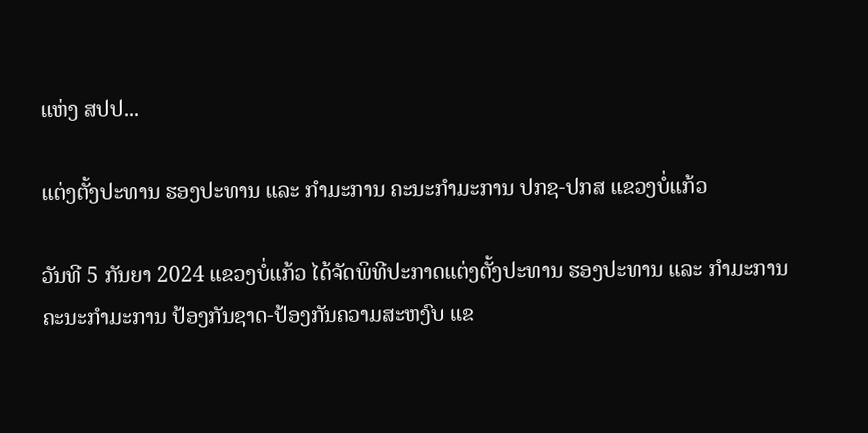ແຫ່ງ ສປປ...

ແຕ່ງຕັ້ງປະທານ ຮອງປະທານ ແລະ ກຳມະການ ຄະນະກຳມະການ ປກຊ-ປກສ ແຂວງບໍ່ແກ້ວ

ວັນທີ 5 ກັນຍາ 2024 ແຂວງບໍ່ແກ້ວ ໄດ້ຈັດພິທີປະກາດແຕ່ງຕັ້ງປະທານ ຮອງປະທານ ແລະ ກຳມະການ ຄະນະກຳມະການ ປ້ອງກັນຊາດ-ປ້ອງກັນຄວາມສະຫງົບ ແຂ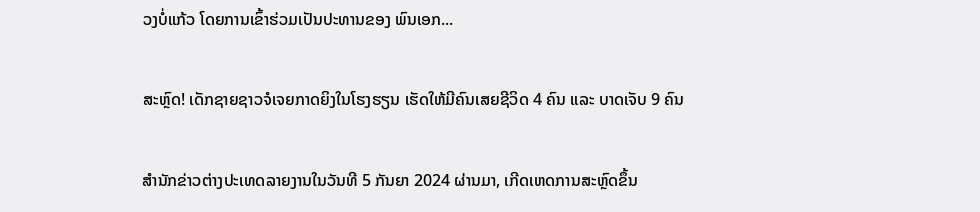ວງບໍ່ແກ້ວ ໂດຍການເຂົ້າຮ່ວມເປັນປະທານຂອງ ພົນເອກ...

ສະຫຼົດ! ເດັກຊາຍຊາວຈໍເຈຍກາດຍິງໃນໂຮງຮຽນ ເຮັດໃຫ້ມີຄົນເສຍຊີວິດ 4 ຄົນ ແລະ ບາດເຈັບ 9 ຄົນ

ສຳນັກຂ່າວຕ່າງປະເທດລາຍງານໃນວັນທີ 5 ກັນຍາ 2024 ຜ່ານມາ, ເກີດເຫດການສະຫຼົດຂຶ້ນ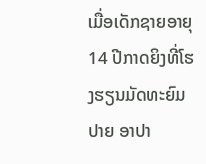ເມື່ອເດັກຊາຍອາຍຸ 14 ປີກາດຍິງທີ່ໂຮງຮຽນມັດທະຍົມປາຍ ອາປາ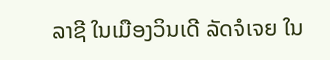ລາຊີ ໃນເມືອງວິນເດີ ລັດຈໍເຈຍ ໃນ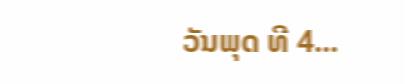ວັນພຸດ ທີ 4...